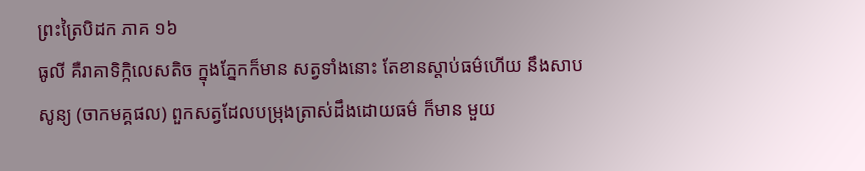ព្រះត្រៃបិដក ភាគ ១៦
ធូលី គឺរាគាទិក្កិលេសតិច ក្នុងភ្នែកក៏មាន សត្វទាំងនោះ តែខានស្តាប់ធម៌ហើយ នឹងសាបសូន្យ (ចាកមគ្គផល) ពួកសត្វដែលបម្រុងត្រាស់ដឹងដោយធម៌ ក៏មាន មួយ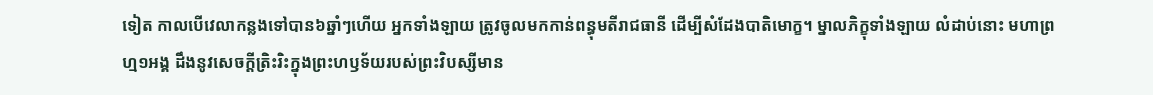ទៀត កាលបើវេលាកន្លងទៅបាន៦ឆ្នាំៗហើយ អ្នកទាំងឡាយ ត្រូវចូលមកកាន់ពន្ធុមតីរាជធានី ដើម្បីសំដែងបាតិមោក្ខ។ ម្នាលភិក្ខុទាំងឡាយ លំដាប់នោះ មហាព្រហ្ម១អង្គ ដឹងនូវសេចក្តីត្រិះរិះក្នុងព្រះហឫទ័យរបស់ព្រះវិបស្សីមាន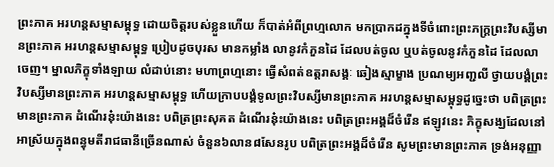ព្រះភាគ អរហន្តសម្មាសម្ពុទ្ធ ដោយចិត្តរបស់ខ្លួនហើយ ក៏បាត់អំពីព្រហ្មលោក មកប្រាកដក្នុងទីចំពោះព្រះភក្ត្រព្រះវិបស្សីមានព្រះភាគ អរហន្តសម្មាសម្ពុទ្ធ ប្រៀបដូចបុរស មានកម្លាំង លានូវកំភួនដៃ ដែលបត់ចូល ឬបត់ចូលនូវកំភួនដៃ ដែលលាចេញ។ ម្នាលភិក្ខុទាំងឡាយ លំដាប់នោះ មហាព្រហ្មនោះ ធ្វើសំពត់ឧត្តរាសង្គៈ ឆៀងស្មាម្ខាង ប្រណម្យអញ្ជលី ថ្វាយបង្គំព្រះវិបស្សីមានព្រះភាគ អរហន្តសម្មាសម្ពុទ្ធ ហើយក្រាបបង្គំទូលព្រះវិបស្សីមានព្រះភាគ អរហន្តសម្មាសម្ពុទ្ធដូច្នេះថា បពិត្រព្រះមានព្រះភាគ ដំណើរនុ៎ះយ៉ាងនេះ បពិត្រព្រះសុគត ដំណើរនុ៎ះយ៉ាងនេះ បពិត្រព្រះអង្គដ៏ចំរើន ឥឡូវនេះ ភិក្ខុសង្ឃដែលនៅអាស្រ័យក្នុងពន្ធុមតីរាជធានីច្រើនណាស់ ចំនួន៦លាន៨សែនរូប បពិត្រព្រះអង្គដ៏ចំរើន សូមព្រះមានព្រះភាគ ទ្រង់អនុញ្ញា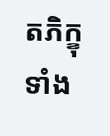តភិក្ខុទាំង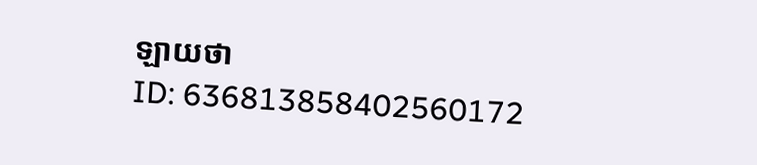ឡាយថា
ID: 636813858402560172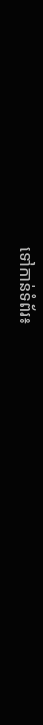ទៅកាន់ទំព័រ៖